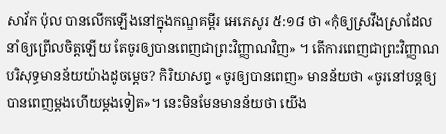សាវ័ក ប៉ុល បានលើកឡើងនៅក្នុងកណ្ឌគម្ពីរ អេភេសូរ ៥:១៨ ថា «កុំឲ្យស្រវឹងស្រាដែលនាំឲ្យព្រើលចិត្តឡើយ តែចូរឲ្យបានពេញជាព្រះវិញ្ញាណវិញ» ។ តើការពេញជាព្រះវិញ្ញាណបរិសុទ្ធមានន័យយ៉ាងដូចម្ដេច? កិរិយាសព្ទ «ចូរឲ្យបានពេញ» មានន័យថា «ចូរនៅបន្តឲ្យបានពេញម្ដងហើយម្ដងទៀត»។ នេះមិនមែនមានន័យថា យើង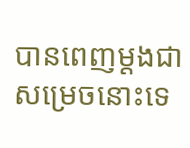បានពេញម្ដងជាសម្រេចនោះទេ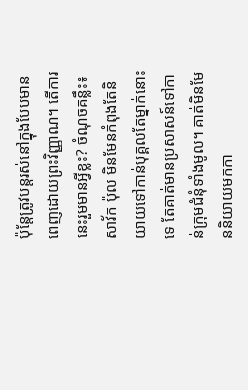ប៉ុន្តែត្រូវបន្តរស់នៅក្នុងបែបមានពេញដោយព្រះវិញ្ញាណ។ តើការនេះរួមមានអ្វីខ្លះ? ចំណុចគន្លឹះ៖ សាវ័ក ប៉ុល មិនមែនកំពុងតែនិយាយទៅកាន់បុគ្គលតែម្នាក់នោះទេ តែគាត់មានប្រសាសន៍ទៅកាន់ក្រុមជំនុំទាំងមូល។ គាត់មិនមែននិយាយមកកា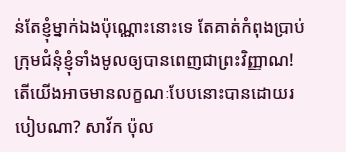ន់តែខ្ញុំម្នាក់ឯងប៉ុណ្ណោះនោះទេ តែគាត់កំពុងប្រាប់ក្រុមជំនុំខ្ញុំទាំងមូលឲ្យបានពេញជាព្រះវិញ្ញាណ! តើយើងអាចមានលក្ខណៈបែបនោះបានដោយរបៀបណា? សាវ័ក ប៉ុល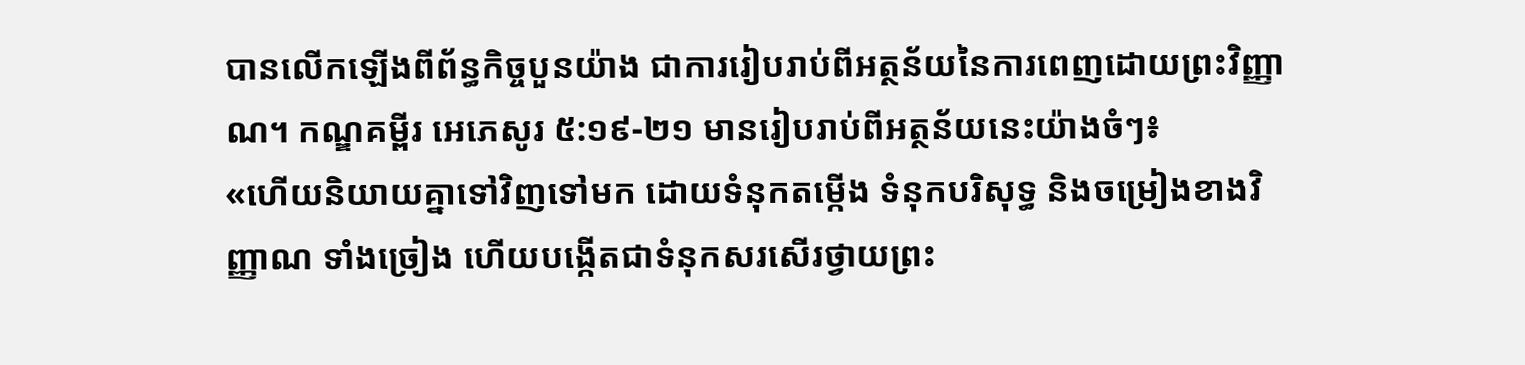បានលើកឡើងពីព័ន្ធកិច្ចបួនយ៉ាង ជាការរៀបរាប់ពីអត្ថន័យនៃការពេញដោយព្រះវិញ្ញាណ។ កណ្ឌគម្ពីរ អេភេសូរ ៥:១៩-២១ មានរៀបរាប់ពីអត្ថន័យនេះយ៉ាងចំៗ៖
«ហើយនិយាយគ្នាទៅវិញទៅមក ដោយទំនុកតម្កើង ទំនុកបរិសុទ្ធ និងចម្រៀងខាងវិញ្ញាណ ទាំងច្រៀង ហើយបង្កើតជាទំនុកសរសើរថ្វាយព្រះ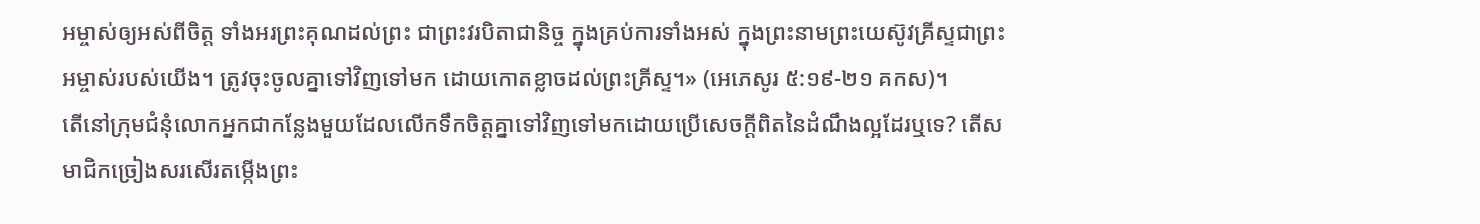អម្ចាស់ឲ្យអស់ពីចិត្ត ទាំងអរព្រះគុណដល់ព្រះ ជាព្រះវរបិតាជានិច្ច ក្នុងគ្រប់ការទាំងអស់ ក្នុងព្រះនាមព្រះយេស៊ូវគ្រីស្ទជាព្រះអម្ចាស់របស់យើង។ ត្រូវចុះចូលគ្នាទៅវិញទៅមក ដោយកោតខ្លាចដល់ព្រះគ្រីស្ទ។» (អេភេសូរ ៥:១៩-២១ គកស)។
តើនៅក្រុមជំនុំលោកអ្នកជាកន្លែងមួយដែលលើកទឹកចិត្តគ្នាទៅវិញទៅមកដោយប្រើសេចក្ដីពិតនៃដំណឹងល្អដែរឬទេ? តើសមាជិកច្រៀងសរសើរតម្កើងព្រះ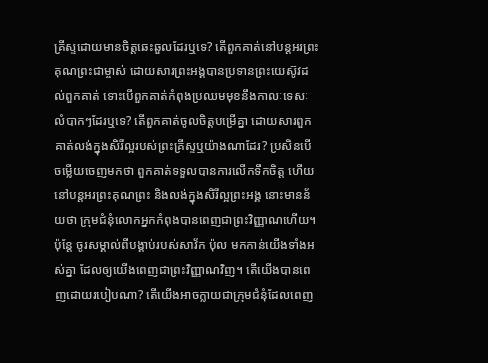គ្រីស្ទដោយមានចិត្តឆេះឆួលដែរឬទេ? តើពួកគាត់នៅបន្តអរព្រះគុណព្រះជាម្ចាស់ ដោយសារព្រះអង្គបានប្រទានព្រះយេស៊ូវដល់ពួកគាត់ ទោះបើពួកគាត់កំពុងប្រឈមមុខនឹងកាលៈទេសៈលំបាកៗដែរឬទេ? តើពួកគាត់ចូលចិត្តបម្រើគ្នា ដោយសារពួកគាត់លង់ក្នុងសិរីល្អរបស់ព្រះគ្រីស្ទឬយ៉ាងណាដែរ? ប្រសិនបើចម្លើយចេញមកថា ពួកគាត់ទទួលបានការលើកទឹកចិត្ត ហើយនៅបន្តអរព្រះគុណព្រះ និងលង់ក្នុងសិរីល្អព្រះអង្គ នោះមានន័យថា ក្រុមជំនុំលោកអ្នកកំពុងបានពេញជាព្រះវិញ្ញាណហើយ។
ប៉ុន្តែ ចូរសម្គាល់ពីបង្គាប់របស់សាវ័ក ប៉ុល មកកាន់យើងទាំងអស់គ្នា ដែលឲ្យយើងពេញជាព្រះវិញ្ញាណវិញ។ តើយើងបានពេញដោយរបៀបណា? តើយើងអាចក្លាយជាក្រុមជំនុំដែលពេញ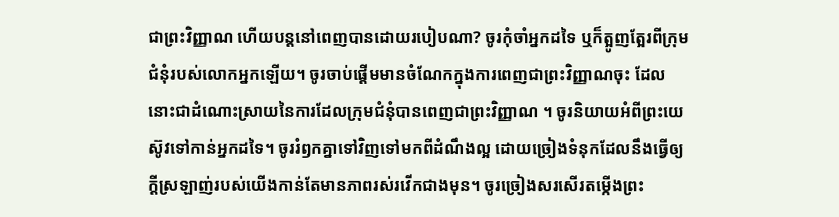ជាព្រះវិញ្ញាណ ហើយបន្តនៅពេញបានដោយរបៀបណា? ចូរកុំចាំអ្នកដទៃ ឬក៏ត្អូញត្អែរពីក្រុមជំនុំរបស់លោកអ្នកឡើយ។ ចូរចាប់ផ្ដើមមានចំណែកក្នុងការពេញជាព្រះវិញ្ញាណចុះ ដែលនោះជាដំណោះស្រាយនៃការដែលក្រុមជំនុំបានពេញជាព្រះវិញ្ញាណ ។ ចូរនិយាយអំពីព្រះយេស៊ូវទៅកាន់អ្នកដទៃ។ ចូររំឭកគ្នាទៅវិញទៅមកពីដំណឹងល្អ ដោយច្រៀងទំនុកដែលនឹងធ្វើឲ្យក្ដីស្រឡាញ់របស់យើងកាន់តែមានភាពរស់រវើកជាងមុន។ ចូរច្រៀងសរសើរតម្កើងព្រះ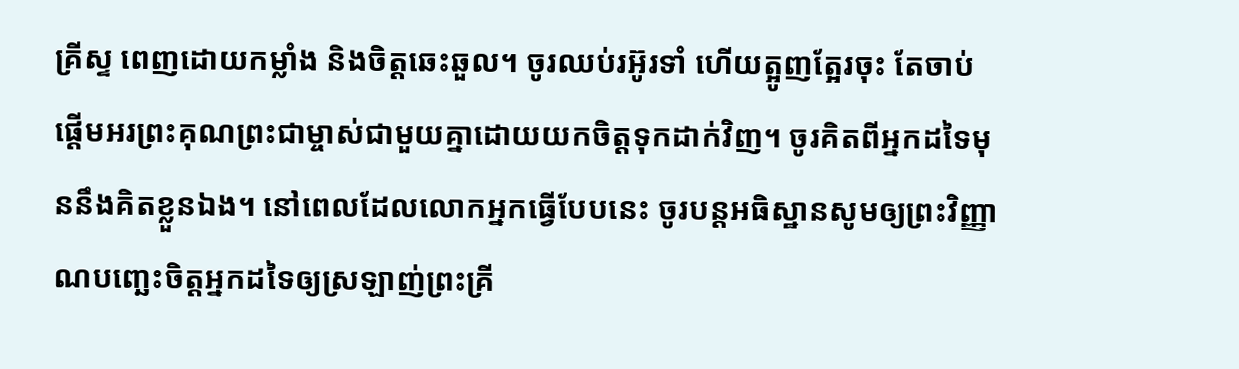គ្រីស្ទ ពេញដោយកម្លាំង និងចិត្តឆេះឆួល។ ចូរឈប់រអ៊ូរទាំ ហើយត្អូញត្អែរចុះ តែចាប់ផ្ដើមអរព្រះគុណព្រះជាម្ចាស់ជាមួយគ្នាដោយយកចិត្តទុកដាក់វិញ។ ចូរគិតពីអ្នកដទៃមុននឹងគិតខ្លួនឯង។ នៅពេលដែលលោកអ្នកធ្វើបែបនេះ ចូរបន្តអធិស្ឋានសូមឲ្យព្រះវិញ្ញាណបញ្ឆេះចិត្តអ្នកដទៃឲ្យស្រឡាញ់ព្រះគ្រី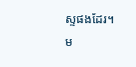ស្ទផងដែរ។
ម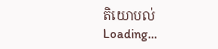តិយោបល់
Loading…